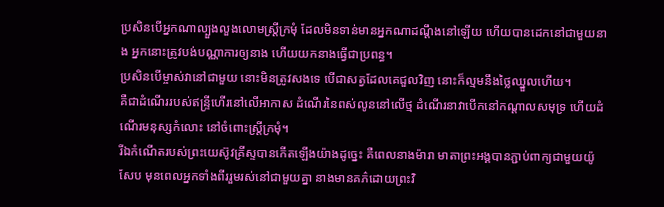ប្រសិនបើអ្នកណាល្បួងលួងលោមស្ត្រីក្រមុំ ដែលមិនទាន់មានអ្នកណាដណ្តឹងនៅឡើយ ហើយបានដេកនៅជាមួយនាង អ្នកនោះត្រូវបង់បណ្ណាការឲ្យនាង ហើយយកនាងធ្វើជាប្រពន្ធ។
ប្រសិនបើម្ចាស់វានៅជាមួយ នោះមិនត្រូវសងទេ បើជាសត្វដែលគេជួលវិញ នោះក៏ល្មមនឹងថ្លៃឈ្នួលហើយ។
គឺជាដំណើររបស់ឥន្ទ្រីហើរនៅលើអាកាស ដំណើរនៃពស់លូននៅលើថ្ម ដំណើរនាវាបើកនៅកណ្ដាលសមុទ្រ ហើយដំណើរមនុស្សកំលោះ នៅចំពោះស្ត្រីក្រមុំ។
រីឯកំណើតរបស់ព្រះយេស៊ូវគ្រីស្ទបានកើតឡើងយ៉ាងដូច្នេះ គឺពេលនាងម៉ារា មាតាព្រះអង្គបានភ្ជាប់ពាក្យជាមួយយ៉ូសែប មុនពេលអ្នកទាំងពីររួមរស់នៅជាមួយគ្នា នាងមានគភ៌ដោយព្រះវិ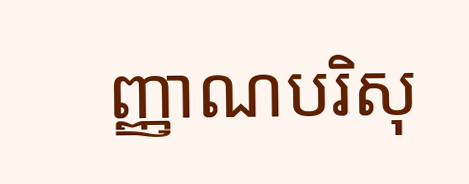ញ្ញាណបរិសុ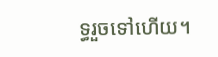ទ្ធរួចទៅហើយ។